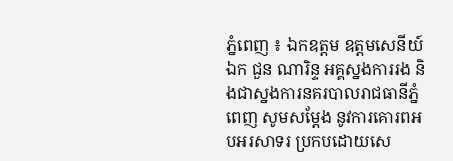ភ្នំពេញ ៖ ឯកឧត្តម ឧត្តមសេនីយ៍ឯក ជួន ណារិន្ទ អគ្គស្នងការរង និងជាស្នងការនគរបាលរាជធានីភ្នំពេញ សូមសម្តែង នូវការគោរពអបអរសាទរ ប្រកបដោយសេ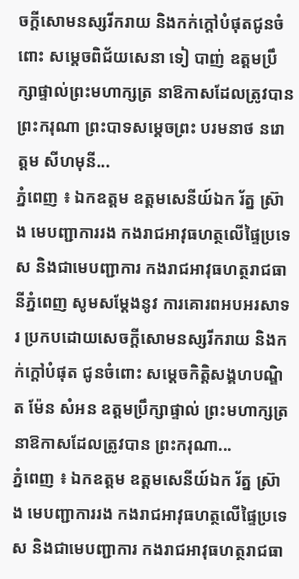ចក្តីសោមនស្សរីករាយ និងកក់ក្តៅបំផុតជូនចំពោះ សម្តេចពិជ័យសេនា ទៀ បាញ់ ឧត្តមប្រឹក្សាផ្ទាល់ព្រះមហាក្សត្រ នាឱកាសដែលត្រូវបាន ព្រះករុណា ព្រះបាទសម្តេចព្រះ បរមនាថ នរោត្តម សីហមុនី...
ភ្នំពេញ ៖ ឯកឧត្តម ឧត្តមសេនីយ៍ឯក រ័ត្ន ស្រ៊ាង មេបញ្ជាការរង កងរាជអាវុធហត្ថលើផ្ទៃប្រទេស និងជាមេបញ្ជាការ កងរាជអាវុធហត្ថរាជធានីភ្នំពេញ សូមសម្តែងនូវ ការគោរពអបអរសាទរ ប្រកបដោយសេចក្តីសោមនស្សរីករាយ និងកក់ក្តៅបំផុត ជូនចំពោះ សម្តេចកិត្តិសង្គហបណ្ឌិត ម៉ែន សំអន ឧត្តមប្រឹក្សាផ្ទាល់ ព្រះមហាក្សត្រ នាឱកាសដែលត្រូវបាន ព្រះករុណា...
ភ្នំពេញ ៖ ឯកឧត្តម ឧត្តមសេនីយ៍ឯក រ័ត្ន ស្រ៊ាង មេបញ្ជាការរង កងរាជអាវុធហត្ថលើផ្ទៃប្រទេស និងជាមេបញ្ជាការ កងរាជអាវុធហត្ថរាជធា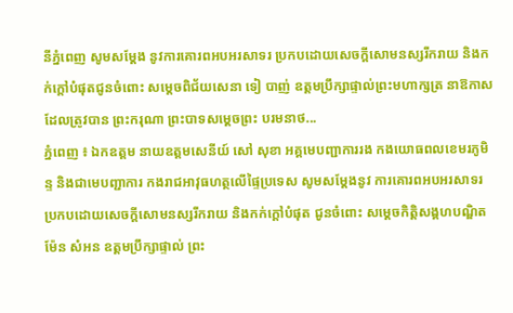នីភ្នំពេញ សូមសម្តែង នូវការគោរពអបអរសាទរ ប្រកបដោយសេចក្តីសោមនស្សរីករាយ និងកក់ក្តៅបំផុតជូនចំពោះ សម្តេចពិជ័យសេនា ទៀ បាញ់ ឧត្តមប្រឹក្សាផ្ទាល់ព្រះមហាក្សត្រ នាឱកាសដែលត្រូវបាន ព្រះករុណា ព្រះបាទសម្តេចព្រះ បរមនាថ...
ភ្នំពេញ ៖ ឯកឧត្តម នាយឧត្តមសេនីយ៍ សៅ សុខា អគ្គមេបញ្ជាការរង កងយោធពលខេមរភូមិន្ទ និងជាមេបញ្ជាការ កងរាជអាវុធហត្ថលើផ្ទៃប្រទេស សូមសម្តែងនូវ ការគោរពអបអរសាទរ ប្រកបដោយសេចក្តីសោមនស្សរីករាយ និងកក់ក្តៅបំផុត ជូនចំពោះ សម្តេចកិត្តិសង្គហបណ្ឌិត ម៉ែន សំអន ឧត្តមប្រឹក្សាផ្ទាល់ ព្រះ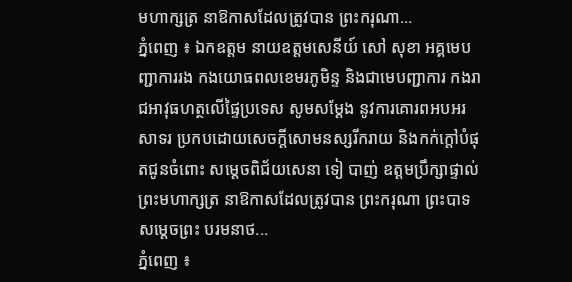មហាក្សត្រ នាឱកាសដែលត្រូវបាន ព្រះករុណា...
ភ្នំពេញ ៖ ឯកឧត្តម នាយឧត្តមសេនីយ៍ សៅ សុខា អគ្គមេបញ្ជាការរង កងយោធពលខេមរភូមិន្ទ និងជាមេបញ្ជាការ កងរាជអាវុធហត្ថលើផ្ទៃប្រទេស សូមសម្តែង នូវការគោរពអបអរសាទរ ប្រកបដោយសេចក្តីសោមនស្សរីករាយ និងកក់ក្តៅបំផុតជូនចំពោះ សម្តេចពិជ័យសេនា ទៀ បាញ់ ឧត្តមប្រឹក្សាផ្ទាល់ព្រះមហាក្សត្រ នាឱកាសដែលត្រូវបាន ព្រះករុណា ព្រះបាទសម្តេចព្រះ បរមនាថ...
ភ្នំពេញ ៖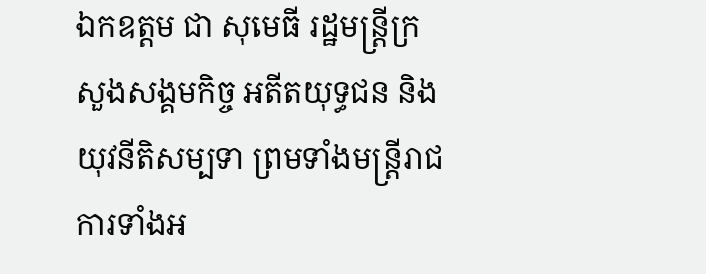ឯកឧត្តម ជា សុមេធី រដ្ឋមន្ត្រីក្រសួងសង្គមកិច្ច អតីតយុទ្ធជន និងយុវនីតិសម្បទា ព្រមទាំងមន្ត្រីរាជការទាំងអ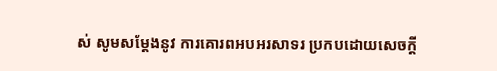ស់ សូមសម្តែងនូវ ការគោរពអបអរសាទរ ប្រកបដោយសេចក្តី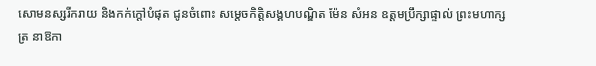សោមនស្សរីករាយ និងកក់ក្តៅបំផុត ជូនចំពោះ សម្តេចកិត្តិសង្គហបណ្ឌិត ម៉ែន សំអន ឧត្តមប្រឹក្សាផ្ទាល់ ព្រះមហាក្សត្រ នាឱកា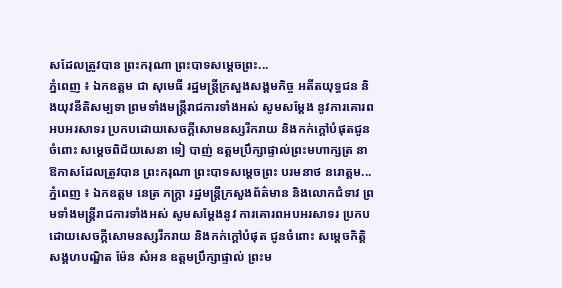សដែលត្រូវបាន ព្រះករុណា ព្រះបាទសម្តេចព្រះ...
ភ្នំពេញ ៖ ឯកឧត្តម ជា សុមេធី រដ្ឋមន្ត្រីក្រសួងសង្គមកិច្ច អតីតយុទ្ធជន និងយុវនីតិសម្បទា ព្រមទាំងមន្ត្រីរាជការទាំងអស់ សូមសម្តែង នូវការគោរពអបអរសាទរ ប្រកបដោយសេចក្តីសោមនស្សរីករាយ និងកក់ក្តៅបំផុតជូនចំពោះ សម្តេចពិជ័យសេនា ទៀ បាញ់ ឧត្តមប្រឹក្សាផ្ទាល់ព្រះមហាក្សត្រ នាឱកាសដែលត្រូវបាន ព្រះករុណា ព្រះបាទសម្តេចព្រះ បរមនាថ នរោត្តម...
ភ្នំពេញ ៖ ឯកឧត្ដម នេត្រ ភក្ត្រា រដ្ឋមន្ត្រីក្រសួងព័ត៌មាន និងលោកជំទាវ ព្រមទាំងមន្ត្រីរាជការទាំងអស់ សូមសម្តែងនូវ ការគោរពអបអរសាទរ ប្រកបដោយសេចក្តីសោមនស្សរីករាយ និងកក់ក្តៅបំផុត ជូនចំពោះ សម្តេចកិត្តិសង្គហបណ្ឌិត ម៉ែន សំអន ឧត្តមប្រឹក្សាផ្ទាល់ ព្រះម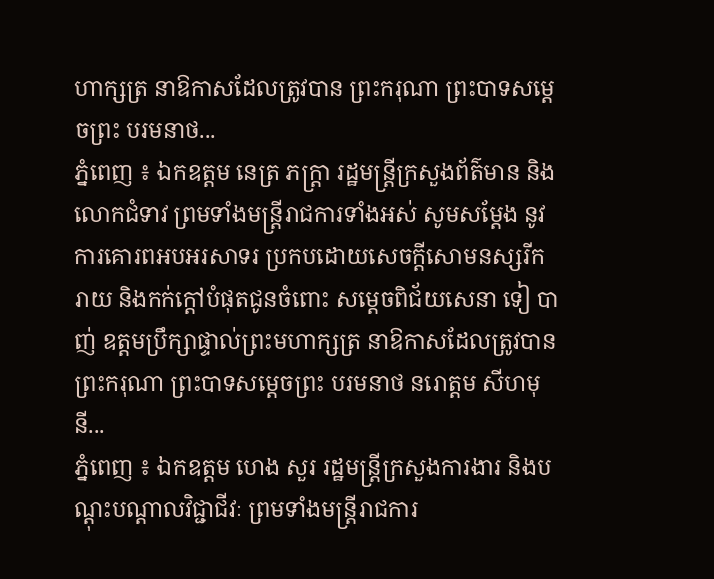ហាក្សត្រ នាឱកាសដែលត្រូវបាន ព្រះករុណា ព្រះបាទសម្តេចព្រះ បរមនាថ...
ភ្នំពេញ ៖ ឯកឧត្ដម នេត្រ ភក្ត្រា រដ្ឋមន្ត្រីក្រសួងព័ត៌មាន និងលោកជំទាវ ព្រមទាំងមន្ត្រីរាជការទាំងអស់ សូមសម្តែង នូវការគោរពអបអរសាទរ ប្រកបដោយសេចក្តីសោមនស្សរីករាយ និងកក់ក្តៅបំផុតជូនចំពោះ សម្តេចពិជ័យសេនា ទៀ បាញ់ ឧត្តមប្រឹក្សាផ្ទាល់ព្រះមហាក្សត្រ នាឱកាសដែលត្រូវបាន ព្រះករុណា ព្រះបាទសម្តេចព្រះ បរមនាថ នរោត្តម សីហមុនី...
ភ្នំពេញ ៖ ឯកឧត្តម ហេង សួរ រដ្ឋមន្ត្រីក្រសួងការងារ និងបណ្ដុះបណ្តាលវិជ្ជាជីវៈ ព្រមទាំងមន្ត្រីរាជការ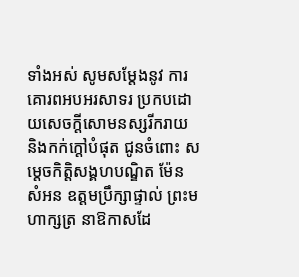ទាំងអស់ សូមសម្តែងនូវ ការគោរពអបអរសាទរ ប្រកបដោយសេចក្តីសោមនស្សរីករាយ និងកក់ក្តៅបំផុត ជូនចំពោះ សម្តេចកិត្តិសង្គហបណ្ឌិត ម៉ែន សំអន ឧត្តមប្រឹក្សាផ្ទាល់ ព្រះមហាក្សត្រ នាឱកាសដែ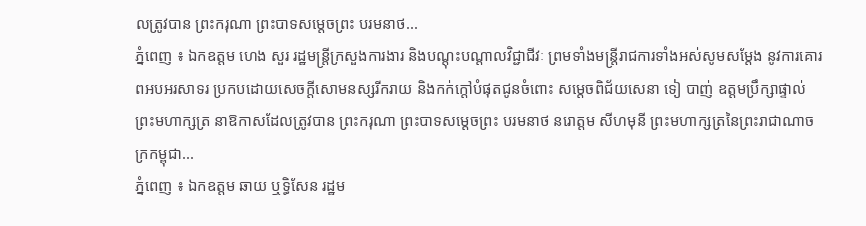លត្រូវបាន ព្រះករុណា ព្រះបាទសម្តេចព្រះ បរមនាថ...
ភ្នំពេញ ៖ ឯកឧត្តម ហេង សួរ រដ្ឋមន្ត្រីក្រសួងការងារ និងបណ្ដុះបណ្តាលវិជ្ជាជីវៈ ព្រមទាំងមន្ត្រីរាជការទាំងអស់សូមសម្តែង នូវការគោរពអបអរសាទរ ប្រកបដោយសេចក្តីសោមនស្សរីករាយ និងកក់ក្តៅបំផុតជូនចំពោះ សម្តេចពិជ័យសេនា ទៀ បាញ់ ឧត្តមប្រឹក្សាផ្ទាល់ព្រះមហាក្សត្រ នាឱកាសដែលត្រូវបាន ព្រះករុណា ព្រះបាទសម្តេចព្រះ បរមនាថ នរោត្តម សីហមុនី ព្រះមហាក្សត្រនៃព្រះរាជាណាចក្រកម្ពុជា...
ភ្នំពេញ ៖ ឯកឧត្តម ឆាយ ឬទ្ធិសែន រដ្ឋម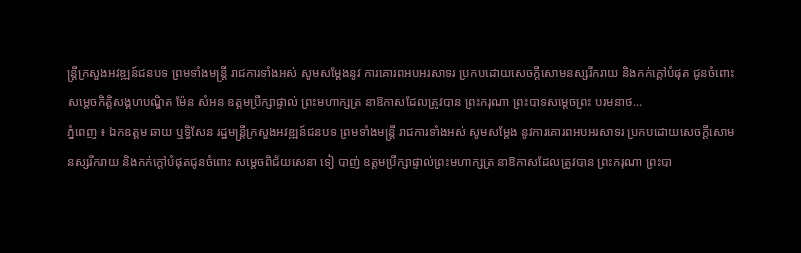ន្ត្រីក្រសួងអវឌ្ឍន៍ជនបទ ព្រមទាំងមន្ត្រី រាជការទាំងអស់ សូមសម្តែងនូវ ការគោរពអបអរសាទរ ប្រកបដោយសេចក្តីសោមនស្សរីករាយ និងកក់ក្តៅបំផុត ជូនចំពោះ សម្តេចកិត្តិសង្គហបណ្ឌិត ម៉ែន សំអន ឧត្តមប្រឹក្សាផ្ទាល់ ព្រះមហាក្សត្រ នាឱកាសដែលត្រូវបាន ព្រះករុណា ព្រះបាទសម្តេចព្រះ បរមនាថ...
ភ្នំពេញ ៖ ឯកឧត្តម ឆាយ ឬទ្ធិសែន រដ្ឋមន្ត្រីក្រសួងអវឌ្ឍន៍ជនបទ ព្រមទាំងមន្ត្រី រាជការទាំងអស់ សូមសម្តែង នូវការគោរពអបអរសាទរ ប្រកបដោយសេចក្តីសោមនស្សរីករាយ និងកក់ក្តៅបំផុតជូនចំពោះ សម្តេចពិជ័យសេនា ទៀ បាញ់ ឧត្តមប្រឹក្សាផ្ទាល់ព្រះមហាក្សត្រ នាឱកាសដែលត្រូវបាន ព្រះករុណា ព្រះបា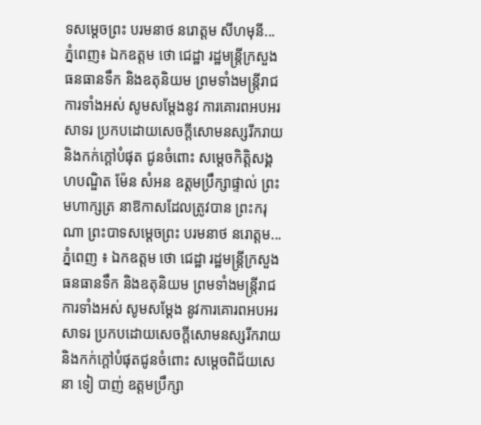ទសម្តេចព្រះ បរមនាថ នរោត្តម សីហមុនី...
ភ្នំពេញ៖ ឯកឧត្តម ថោ ជេដ្ឋា រដ្ឋមន្រ្តីក្រសួងធនធានទឹក និងឧតុនិយម ព្រមទាំងមន្ត្រីរាជការទាំងអស់ សូមសម្តែងនូវ ការគោរពអបអរសាទរ ប្រកបដោយសេចក្តីសោមនស្សរីករាយ និងកក់ក្តៅបំផុត ជូនចំពោះ សម្តេចកិត្តិសង្គហបណ្ឌិត ម៉ែន សំអន ឧត្តមប្រឹក្សាផ្ទាល់ ព្រះមហាក្សត្រ នាឱកាសដែលត្រូវបាន ព្រះករុណា ព្រះបាទសម្តេចព្រះ បរមនាថ នរោត្តម...
ភ្នំពេញ ៖ ឯកឧត្តម ថោ ជេដ្ឋា រដ្ឋមន្រ្តីក្រសួងធនធានទឹក និងឧតុនិយម ព្រមទាំងមន្ត្រីរាជការទាំងអស់ សូមសម្តែង នូវការគោរពអបអរសាទរ ប្រកបដោយសេចក្តីសោមនស្សរីករាយ និងកក់ក្តៅបំផុតជូនចំពោះ សម្តេចពិជ័យសេនា ទៀ បាញ់ ឧត្តមប្រឹក្សា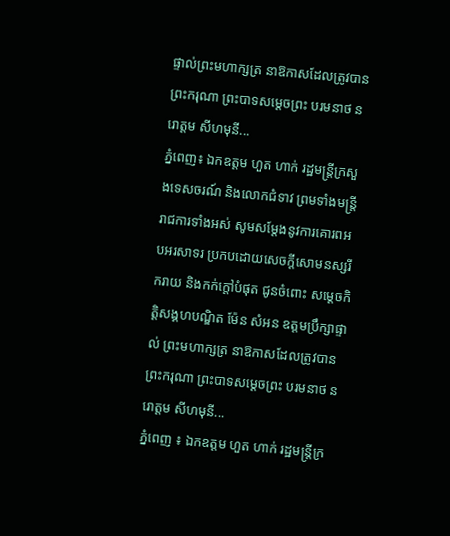ផ្ទាល់ព្រះមហាក្សត្រ នាឱកាសដែលត្រូវបាន ព្រះករុណា ព្រះបាទសម្តេចព្រះ បរមនាថ នរោត្តម សីហមុនី...
ភ្នំពេញ៖ ឯកឧត្តម ហួត ហាក់ រដ្ឋមន្រ្តីក្រសួងទេសចរណ៍ និងលោកជំទាវ ព្រមទាំងមន្ត្រីរាជការទាំងអស់ សូមសម្តែងនូវការគោរពអបអរសាទរ ប្រកបដោយសេចក្តីសោមនស្សរីករាយ និងកក់ក្តៅបំផុត ជូនចំពោះ សម្តេចកិត្តិសង្គហបណ្ឌិត ម៉ែន សំអន ឧត្តមប្រឹក្សាផ្ទាល់ ព្រះមហាក្សត្រ នាឱកាសដែលត្រូវបាន ព្រះករុណា ព្រះបាទសម្តេចព្រះ បរមនាថ នរោត្តម សីហមុនី...
ភ្នំពេញ ៖ ឯកឧត្តម ហួត ហាក់ រដ្ឋមន្រ្តីក្រ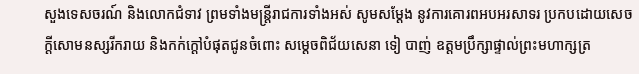សួងទេសចរណ៍ និងលោកជំទាវ ព្រមទាំងមន្ត្រីរាជការទាំងអស់ សូមសម្តែង នូវការគោរពអបអរសាទរ ប្រកបដោយសេចក្តីសោមនស្សរីករាយ និងកក់ក្តៅបំផុតជូនចំពោះ សម្តេចពិជ័យសេនា ទៀ បាញ់ ឧត្តមប្រឹក្សាផ្ទាល់ព្រះមហាក្សត្រ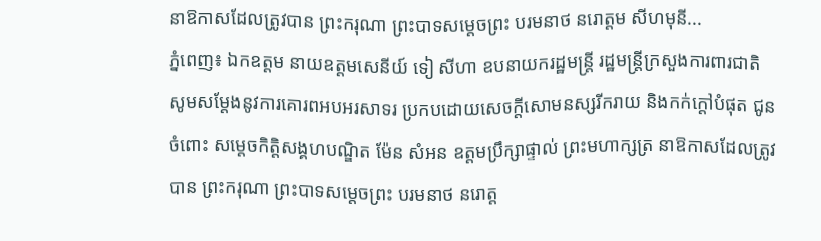នាឱកាសដែលត្រូវបាន ព្រះករុណា ព្រះបាទសម្តេចព្រះ បរមនាថ នរោត្តម សីហមុនី...
ភ្នំពេញ៖ ឯកឧត្តម នាយឧត្តមសេនីយ៍ ទៀ សីហា ឧបនាយករដ្ឋមន្រ្តី រដ្ឋមន្រ្តីក្រសួងការពារជាតិ សូមសម្តែងនូវការគោរពអបអរសាទរ ប្រកបដោយសេចក្តីសោមនស្សរីករាយ និងកក់ក្តៅបំផុត ជូនចំពោះ សម្តេចកិត្តិសង្គហបណ្ឌិត ម៉ែន សំអន ឧត្តមប្រឹក្សាផ្ទាល់ ព្រះមហាក្សត្រ នាឱកាសដែលត្រូវបាន ព្រះករុណា ព្រះបាទសម្តេចព្រះ បរមនាថ នរោត្ត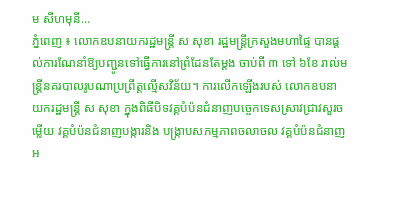ម សីហមុនី...
ភ្នំពេញ ៖ លោកឧបនាយករដ្ឋមន្ដ្រី ស សុខា រដ្ឋមន្ដ្រីក្រសួងមហាផ្ទៃ បានផ្ដល់ការណែនាំឱ្យបញ្ជូនទៅធ្វើការនៅព្រំដែនតែម្ដង ចាប់ពី ៣ ទៅ ៦ខែ រាល់មន្រ្តីនគរបាលរូបណាប្រព្រឹត្តល្មើសវិន័យ។ ការលើកឡើងរបស់ លោកឧបនាយករដ្ឋមន្ដ្រី ស សុខា ក្នុងពិធីបិទវគ្គបំប៉នជំនាញបច្ចេកទេសស្រាវជ្រាវសួរចម្លើយ វគ្គបំប៉នជំនាញបង្ការនិង បង្ក្រាបសកម្មភាពចលាចល វគ្គបំប៉នជំនាញអ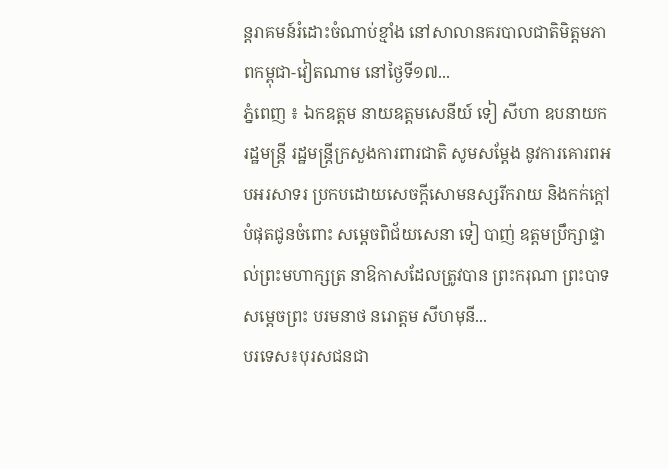ន្តរាគមន៍រំដោះចំណាប់ខ្មាំង នៅសាលានគរបាលជាតិមិត្តមភាពកម្ពុជា-វៀតណាម នៅថ្ងៃទី១៧...
ភ្នំពេញ ៖ ឯកឧត្តម នាយឧត្តមសេនីយ៍ ទៀ សីហា ឧបនាយករដ្ឋមន្រ្តី រដ្ឋមន្រ្តីក្រសួងការពារជាតិ សូមសម្តែង នូវការគោរពអបអរសាទរ ប្រកបដោយសេចក្តីសោមនស្សរីករាយ និងកក់ក្តៅបំផុតជូនចំពោះ សម្តេចពិជ័យសេនា ទៀ បាញ់ ឧត្តមប្រឹក្សាផ្ទាល់ព្រះមហាក្សត្រ នាឱកាសដែលត្រូវបាន ព្រះករុណា ព្រះបាទសម្តេចព្រះ បរមនាថ នរោត្តម សីហមុនី...
បរទេស៖បុរសជនជា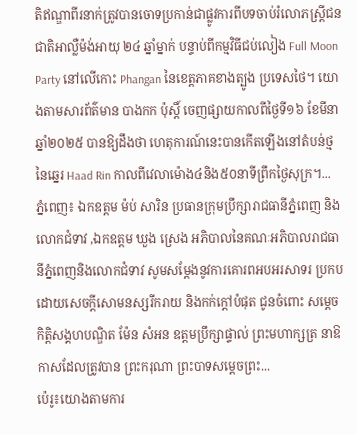តិឥណ្ឌាពីរនាក់ត្រូវបានចោទប្រកាន់ជាផ្លូវការពីបទចាប់រំលោភស្ត្រីជនជាតិអាល្លឺម៉ង់អាយុ ២៤ ឆ្នាំម្នាក់ បន្ទាប់ពីកម្មវិធីជប់លៀង Full Moon Party នៅលើកោះ Phangan នៃខេត្តភាគខាងត្បូង ប្រទេសថៃ។ យោងតាមសារព័ត៌មាន បាងកក ប៉ុស្តិ៍ ចេញផ្សាយកាលពីថ្ងៃទី១៦ ខែមីនា ឆ្នាំ២០២៥ បានឱ្យដឹងថា ហេតុការណ៍នេះបានកើតឡើងនៅតំបន់ថ្មនៃឆ្នេរ Haad Rin កាលពីវេលាម៉ោង៤និង៥០នាទីព្រឹកថ្ងៃសុក្រ។...
ភ្នំពេញ៖ ឯកឧត្តម ម៉ប់ សារិន ប្រធានក្រុមប្រឹក្សារាជធានីភ្នំពេញ និងលោកជំទាវ ,ឯកឧត្តម ឃួង ស្រេង អភិបាលនៃគណៈអភិបាលរាជធានីភ្នំពេញនិងលោកជំទាវ សូមសម្តែងនូវការគោរពអបអរសាទរ ប្រកបដោយសេចក្តីសោមនស្សរីករាយ និងកក់ក្តៅបំផុត ជូនចំពោះ សម្តេចកិត្តិសង្គហបណ្ឌិត ម៉ែន សំអន ឧត្តមប្រឹក្សាផ្ទាល់ ព្រះមហាក្សត្រ នាឱកាសដែលត្រូវបាន ព្រះករុណា ព្រះបាទសម្តេចព្រះ...
ប៉េរូ៖យោងតាមការ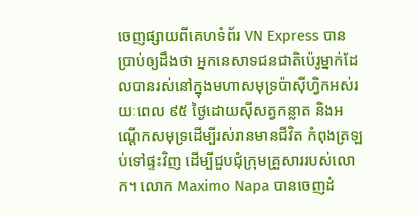ចេញផ្សាយពីគេហទំព័រ VN Express បានប្រាប់ឲ្យដឹងថា អ្នកនេសាទជនជាតិប៉េរូម្នាក់ដែលបានរស់នៅក្នុងមហាសមុទ្រប៉ាស៊ីហ្វិកអស់រយៈពេល ៩៥ ថ្ងៃដោយស៊ីសត្វកន្លាត និងអណ្តើកសមុទ្រដើម្បីរស់រានមានជីវិត កំពុងត្រឡប់ទៅផ្ទះវិញ ដើម្បីជួបជុំក្រុមគ្រួសាររបស់លោក។ លោក Maximo Napa បានចេញដំ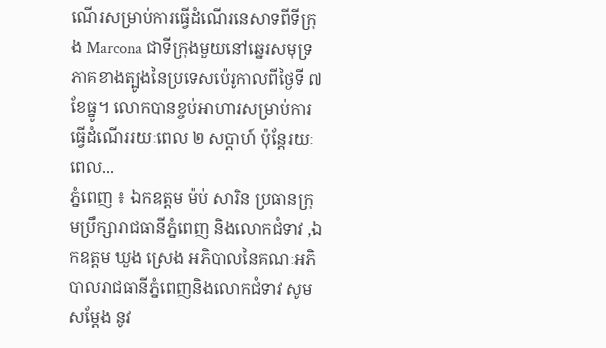ណើរសម្រាប់ការធ្វើដំណើរនេសាទពីទីក្រុង Marcona ជាទីក្រុងមួយនៅឆ្នេរសមុទ្រភាគខាងត្បូងនៃប្រទេសប៉េរូកាលពីថ្ងៃទី ៧ ខែធ្នូ។ លោកបានខ្ចប់អាហារសម្រាប់ការធ្វើដំណើររយៈពេល ២ សប្តាហ៍ ប៉ុន្តែរយៈពេល...
ភ្នំពេញ ៖ ឯកឧត្តម ម៉ប់ សារិន ប្រធានក្រុមប្រឹក្សារាជធានីភ្នំពេញ និងលោកជំទាវ ,ឯកឧត្តម ឃួង ស្រេង អភិបាលនៃគណៈអភិបាលរាជធានីភ្នំពេញនិងលោកជំទាវ សូមសម្តែង នូវ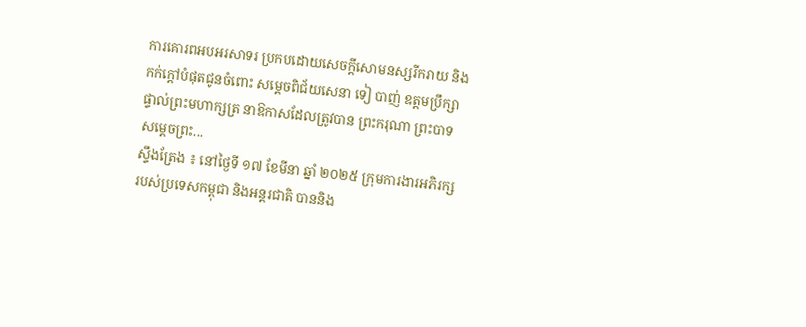ការគោរពអបអរសាទរ ប្រកបដោយសេចក្តីសោមនស្សរីករាយ និងកក់ក្តៅបំផុតជូនចំពោះ សម្តេចពិជ័យសេនា ទៀ បាញ់ ឧត្តមប្រឹក្សាផ្ទាល់ព្រះមហាក្សត្រ នាឱកាសដែលត្រូវបាន ព្រះករុណា ព្រះបាទសម្តេចព្រះ...
ស្ទឹងត្រែង ៖ នៅថ្ងៃទី ១៧ ខែមីនា ឆ្នាំ ២០២៥ ក្រុមការងារអភិរក្សរបស់ប្រទេសកម្ពុជា និងអន្តរជាតិ បាននិង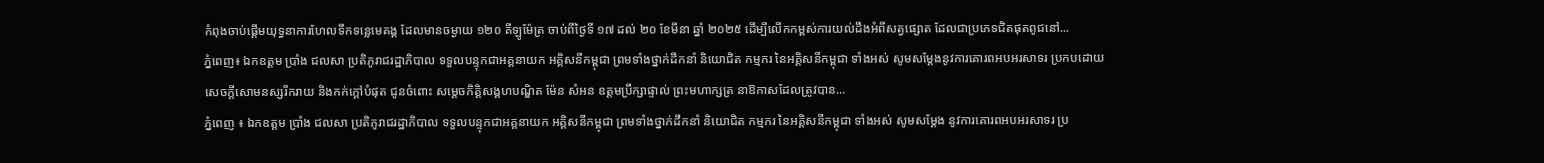កំពុងចាប់ផ្តើមយុទ្ធនាការហែលទឹកទន្លេមេគង្គ ដែលមានចម្ងាយ ១២០ គីឡូម៉ែត្រ ចាប់ពីថ្ងៃទី ១៧ ដល់ ២០ ខែមីនា ឆ្នាំ ២០២៥ ដើម្បីលើកកម្ពស់ការយល់ដឹងអំពីសត្វផ្សោត ដែលជាប្រភេទជិតផុតពូជនៅ...
ភ្នំពេញ៖ ឯកឧត្តម ប្រាំង ជលសា ប្រតិភូរាជរដ្ឋាភិបាល ទទួលបន្ទុកជាអគ្គនាយក អគ្គិសនីកម្ពុជា ព្រមទាំងថ្នាក់ដឹកនាំ និយោជិត កម្មករ នៃអគ្គិសនីកម្ពុជា ទាំងអស់ សូមសម្តែងនូវការគោរពអបអរសាទរ ប្រកបដោយសេចក្តីសោមនស្សរីករាយ និងកក់ក្តៅបំផុត ជូនចំពោះ សម្តេចកិត្តិសង្គហបណ្ឌិត ម៉ែន សំអន ឧត្តមប្រឹក្សាផ្ទាល់ ព្រះមហាក្សត្រ នាឱកាសដែលត្រូវបាន...
ភ្នំពេញ ៖ ឯកឧត្តម ប្រាំង ជលសា ប្រតិភូរាជរដ្ឋាភិបាល ទទួលបន្ទុកជាអគ្គនាយក អគ្គិសនីកម្ពុជា ព្រមទាំងថ្នាក់ដឹកនាំ និយោជិត កម្មករ នៃអគ្គិសនីកម្ពុជា ទាំងអស់ សូមសម្តែង នូវការគោរពអបអរសាទរ ប្រ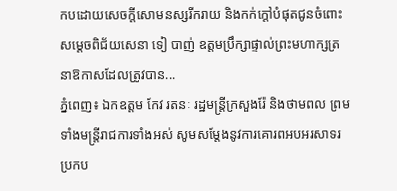កបដោយសេចក្តីសោមនស្សរីករាយ និងកក់ក្តៅបំផុតជូនចំពោះ សម្តេចពិជ័យសេនា ទៀ បាញ់ ឧត្តមប្រឹក្សាផ្ទាល់ព្រះមហាក្សត្រ នាឱកាសដែលត្រូវបាន...
ភ្នំពេញ៖ ឯកឧត្តម កែវ រតនៈ រដ្ឋមន្រ្តីក្រសួងរ៉ែ និងថាមពល ព្រមទាំងមន្ត្រីរាជការទាំងអស់ សូមសម្តែងនូវការគោរពអបអរសាទរ ប្រកប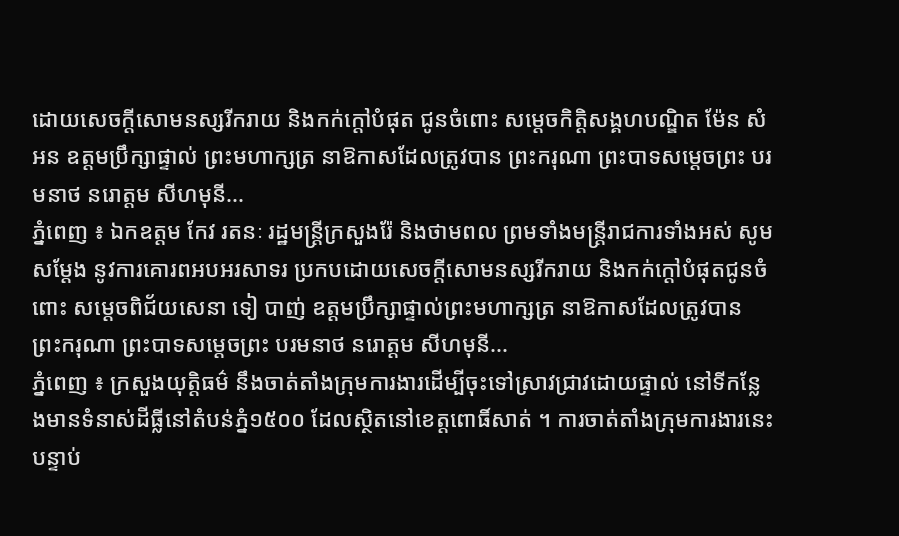ដោយសេចក្តីសោមនស្សរីករាយ និងកក់ក្តៅបំផុត ជូនចំពោះ សម្តេចកិត្តិសង្គហបណ្ឌិត ម៉ែន សំអន ឧត្តមប្រឹក្សាផ្ទាល់ ព្រះមហាក្សត្រ នាឱកាសដែលត្រូវបាន ព្រះករុណា ព្រះបាទសម្តេចព្រះ បរមនាថ នរោត្តម សីហមុនី...
ភ្នំពេញ ៖ ឯកឧត្តម កែវ រតនៈ រដ្ឋមន្រ្តីក្រសួងរ៉ែ និងថាមពល ព្រមទាំងមន្ត្រីរាជការទាំងអស់ សូមសម្តែង នូវការគោរពអបអរសាទរ ប្រកបដោយសេចក្តីសោមនស្សរីករាយ និងកក់ក្តៅបំផុតជូនចំពោះ សម្តេចពិជ័យសេនា ទៀ បាញ់ ឧត្តមប្រឹក្សាផ្ទាល់ព្រះមហាក្សត្រ នាឱកាសដែលត្រូវបាន ព្រះករុណា ព្រះបាទសម្តេចព្រះ បរមនាថ នរោត្តម សីហមុនី...
ភ្នំពេញ ៖ ក្រសួងយុត្តិធម៌ នឹងចាត់តាំងក្រុមការងារដើម្បីចុះទៅស្រាវជ្រាវដោយផ្ទាល់ នៅទីកន្លែងមានទំនាស់ដីធ្លីនៅតំបន់ភ្នំ១៥០០ ដែលស្ថិតនៅខេត្តពោធិ៍សាត់ ។ ការចាត់តាំងក្រុមការងារនេះ បន្ទាប់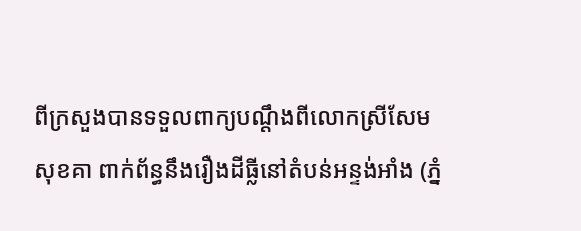ពីក្រសួងបានទទួលពាក្យបណ្តឹងពីលោកស្រីសែម សុខគា ពាក់ព័ន្ធនឹងរឿងដីធ្លីនៅតំបន់អន្ទង់អាំង (ភ្នំ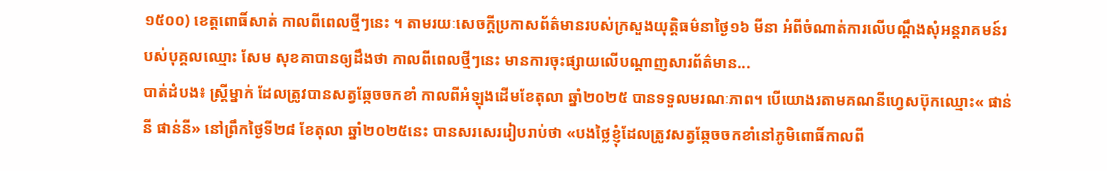១៥០០) ខេត្តពោធិ៍សាត់ កាលពីពេលថ្មីៗនេះ ។ តាមរយៈសេចក្តីប្រកាសព័ត៌មានរបស់ក្រសួងយុត្តិធម៌នាថ្ងៃ១៦ មីនា អំពីចំណាត់ការលើបណ្តឹងសុំអន្តរាគមន៍របស់បុគ្គលឈ្មោះ សែម សុខគាបានឲ្យដឹងថា កាលពីពេលថ្មីៗនេះ មានការចុះផ្សាយលើបណ្តាញសារព័ត៌មាន...
បាត់ដំបង៖ ស្រ្តីម្នាក់ ដែលត្រូវបានសត្វឆ្កែចចកខាំ កាលពីអំឡុងដើមខែតុលា ឆ្នាំ២០២៥ បានទទួលមរណៈភាព។ បើយោងរតាមគណនីហ្វេសប៊ុកឈ្មោះ« ផាន់នី ផាន់នី» នៅព្រឹកថ្ងៃទី២៨ ខែតុលា ឆ្នាំ២០២៥នេះ បានសរសេររៀបរាប់ថា «បងថ្លៃខ្ញុំដែលត្រូវសត្វឆ្កែចចកខាំនៅភូមិពោធិ៍កាលពី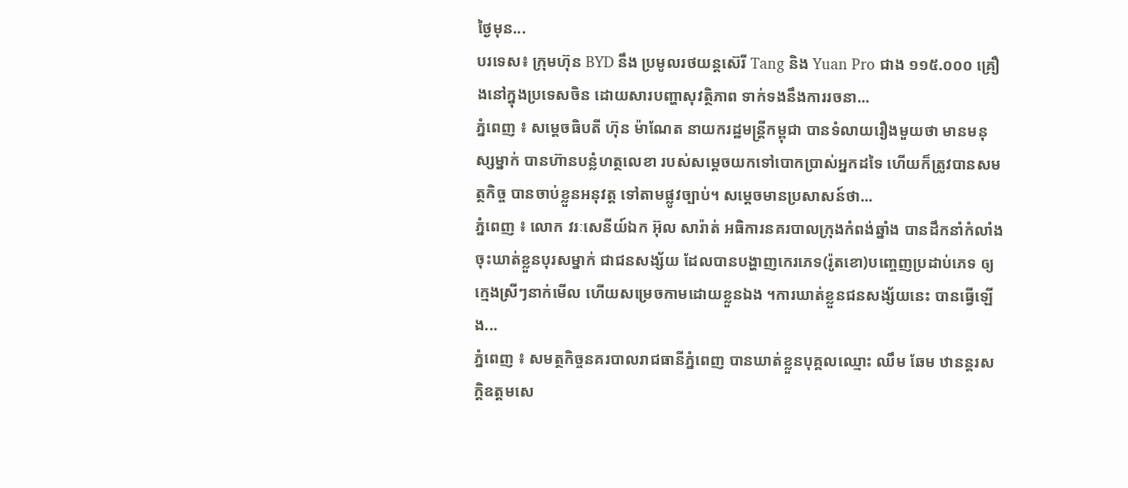ថ្ងៃមុន...
បរទេស៖ ក្រុមហ៊ុន BYD នឹង ប្រមូលរថយន្តស៊េរី Tang និង Yuan Pro ជាង ១១៥.០០០ គ្រឿងនៅក្នុងប្រទេសចិន ដោយសារបញ្ហាសុវត្ថិភាព ទាក់ទងនឹងការរចនា...
ភ្នំពេញ ៖ សម្តេចធិបតី ហ៊ុន ម៉ាណែត នាយករដ្ឋមន្រ្តីកម្ពុជា បានទំលាយរឿងមួយថា មានមនុស្សម្នាក់ បានហ៊ានបន្លំហត្ថលេខា របស់សម្ដេចយកទៅបោកប្រាស់អ្នកដទៃ ហើយក៏ត្រូវបានសមត្ថកិច្ច បានចាប់ខ្លួនអនុវត្ត ទៅតាមផ្លូវច្បាប់។ សម្ដេចមានប្រសាសន៍ថា...
ភ្នំពេញ ៖ លោក វរៈសេនីយ៍ឯក អ៊ុល សារ៉ាត់ អធិការនគរបាលក្រុងកំពង់ឆ្នាំង បានដឹកនាំកំលាំងចុះឃាត់ខ្លួនបុរសម្នាក់ ជាជនសង្ស័យ ដែលបានបង្ហាញកេរភេទ(រ៉ូតខោ)បញ្ចេញប្រដាប់ភេទ ឲ្យក្មេងស្រីៗនាក់មើល ហើយសម្រេចកាមដោយខ្លួនឯង ។ការឃាត់ខ្លួនជនសង្ស័យនេះ បានធ្វើឡើង...
ភ្នំពេញ ៖ សមត្ថកិច្ចនគរបាលរាជធានីភ្នំពេញ បានឃាត់ខ្លួនបុគ្គលឈ្មោះ ឈឹម ឆែម ឋានន្តរសក្តិឧត្តមសេ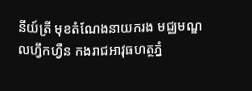នីយ៍ត្រី មុខតំណែងនាយករង មជ្ឈមណ្ឌលហ្វឹកហ្វឺន កងរាជអាវុធហត្ថភ្នំ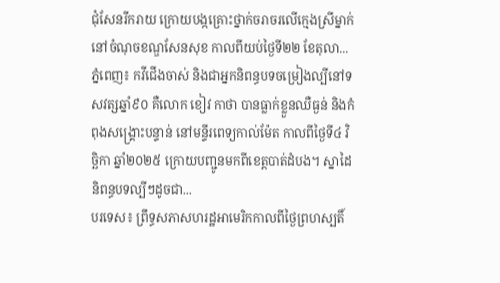ជុំសែនរីករាយ ក្រោយបង្កគ្រោះថ្នាក់ចរាចរលើក្មេងស្រីម្នាក់ នៅចំណុចខណ្ឌសែនសុខ កាលពីយប់ថ្ងៃទី២២ ខែតុលា...
ភ្នំពេញ៖ កវីជើងចាស់ និងជាអ្នកនិពន្ធបទចម្រៀងល្បីនៅទសវត្សឆ្នាំ៩០ គឺលោក ខៀវ កាថា បានធ្លាក់ខ្លួនឈឺធ្ងន់ និងកំពុងសង្គ្រោះបន្ទាន់ នៅមន្ទីរពេទ្យកាល់ម៉ែត កាលពីថ្ងៃទី៤ វិច្ឆិកា ឆ្នាំ២០២៥ ក្រោយបញ្ជូនមកពីខេត្តបាត់ដំបង។ ស្នាដៃនិពន្ធបទល្បីៗដូចជា...
បរទេស៖ ព្រឹទ្ធសភាសហរដ្ឋអាមេរិកកាលពីថ្ងៃព្រហស្បតិ៍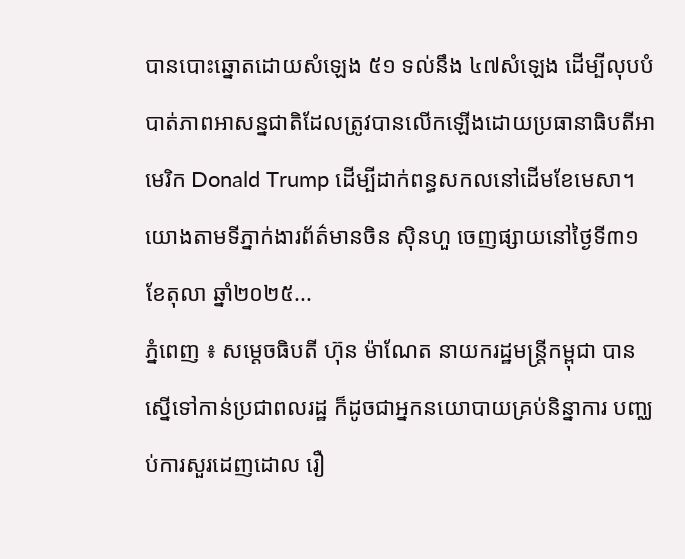បានបោះឆ្នោតដោយសំឡេង ៥១ ទល់នឹង ៤៧សំឡេង ដើម្បីលុបបំបាត់ភាពអាសន្នជាតិដែលត្រូវបានលើកឡើងដោយប្រធានាធិបតីអាមេរិក Donald Trump ដើម្បីដាក់ពន្ធសកលនៅដើមខែមេសា។ យោងតាមទីភ្នាក់ងារព័ត៌មានចិន ស៊ិនហួ ចេញផ្សាយនៅថ្ងៃទី៣១ ខែតុលា ឆ្នាំ២០២៥...
ភ្នំពេញ ៖ សម្តេចធិបតី ហ៊ុន ម៉ាណែត នាយករដ្ឋមន្រ្តីកម្ពុជា បានស្នើទៅកាន់ប្រជាពលរដ្ឋ ក៏ដូចជាអ្នកនយោបាយគ្រប់និន្នាការ បញ្ឈប់ការសួរដេញដោល រឿ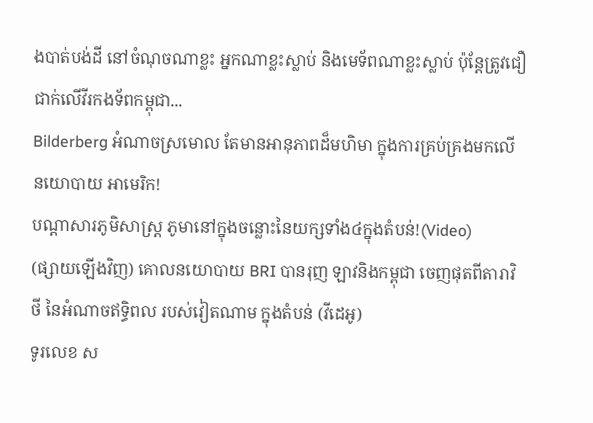ងបាត់បង់ដី នៅចំណុចណាខ្លះ អ្នកណាខ្លះស្លាប់ និងមេទ័ពណាខ្លះស្លាប់ ប៉ុន្តែត្រូវជឿជាក់លើវីរកងទ័ពកម្ពុជា...
Bilderberg អំណាចស្រមោល តែមានអានុភាពដ៏មហិមា ក្នុងការគ្រប់គ្រងមកលើ នយោបាយ អាមេរិក!
បណ្ដាសារភូមិសាស្រ្ត ភូមានៅក្នុងចន្លោះនៃយក្សទាំង៤ក្នុងតំបន់!(Video)
(ផ្សាយឡើងវិញ) គោលនយោបាយ BRI បានរុញ ឡាវនិងកម្ពុជា ចេញផុតពីតារាវិថី នៃអំណាចឥទ្ធិពល របស់វៀតណាម ក្នុងតំបន់ (វីដេអូ)
ទូរលេខ ស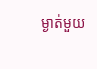ម្ងាត់មួយ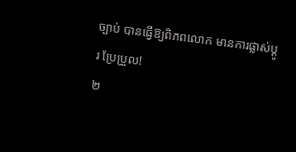ច្បាប់ បានធ្វើឱ្យពិភពលោក មានការផ្លាស់ប្ដូរ ប្រែប្រួល!
២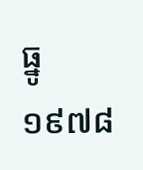ធ្នូ ១៩៧៨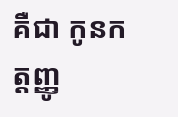គឺជា កូនកត្តញ្ញូ